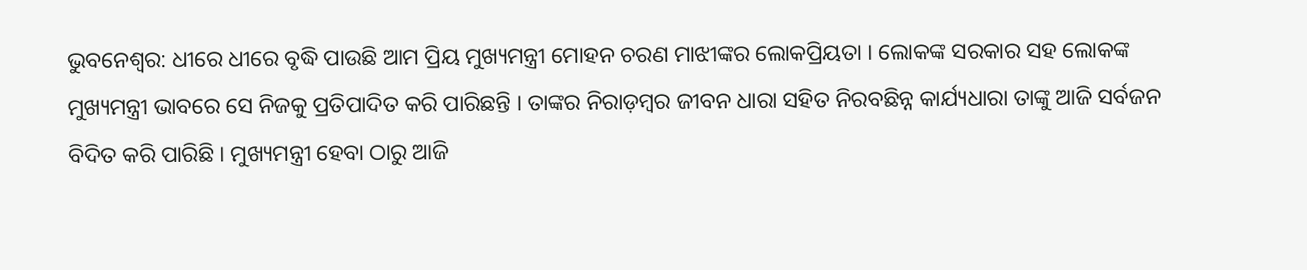ଭୁବନେଶ୍ୱର: ଧୀରେ ଧୀରେ ବୃଦ୍ଧି ପାଉଛି ଆମ ପ୍ରିୟ ମୁଖ୍ୟମନ୍ତ୍ରୀ ମୋହନ ଚରଣ ମାଝୀଙ୍କର ଲୋକପ୍ରିୟତା । ଲୋକଙ୍କ ସରକାର ସହ ଲୋକଙ୍କ ମୁଖ୍ୟମନ୍ତ୍ରୀ ଭାବରେ ସେ ନିଜକୁ ପ୍ରତିପାଦିତ କରି ପାରିଛନ୍ତି । ତାଙ୍କର ନିରାଡ଼ମ୍ବର ଜୀବନ ଧାରା ସହିତ ନିରବଛିନ୍ନ କାର୍ଯ୍ୟଧାରା ତାଙ୍କୁ ଆଜି ସର୍ବଜନ ବିଦିତ କରି ପାରିଛି । ମୁଖ୍ୟମନ୍ତ୍ରୀ ହେବା ଠାରୁ ଆଜି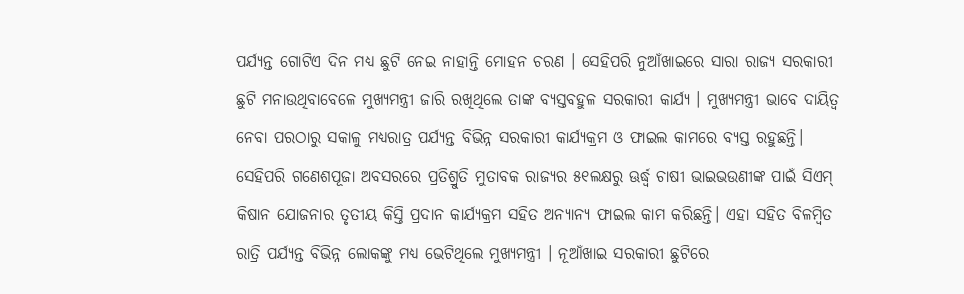ପର୍ଯ୍ୟନ୍ତ ଗୋଟିଏ ଦିନ ମଧ୍ୟ ଛୁଟି ନେଇ ନାହାନ୍ତି ମୋହନ ଚରଣ । ସେହିପରି ନୁଆଁଖାଇରେ ସାରା ରାଜ୍ୟ ସରକାରୀ ଛୁଟି ମନାଉଥିବାବେଳେ ମୁଖ୍ୟମନ୍ତ୍ରୀ ଜାରି ରଖିଥିଲେ ତାଙ୍କ ବ୍ୟସ୍ତବହୁଳ ସରକାରୀ କାର୍ଯ୍ୟ । ମୁଖ୍ୟମନ୍ତ୍ରୀ ଭାବେ ଦାୟିତ୍ବ ନେବା ପରଠାରୁ ସକାଳୁ ମଧ୍ୟରାତ୍ର ପର୍ଯ୍ୟନ୍ତ ବିଭିନ୍ନ ସରକାରୀ କାର୍ଯ୍ୟକ୍ରମ ଓ ଫାଇଲ କାମରେ ବ୍ୟସ୍ତ ରହୁଛନ୍ତି।
ସେହିପରି ଗଣେଶପୂଜା ଅବସରରେ ପ୍ରତିଶ୍ରୁତି ମୁତାବକ ରାଜ୍ୟର ୫୧ଲକ୍ଷରୁ ଊର୍ଦ୍ଧ୍ବ ଚାଷୀ ଭାଇଭଉଣୀଙ୍କ ପାଇଁ ସିଏମ୍ କିଷାନ ଯୋଜନାର ତୃତୀୟ କିସ୍ତି ପ୍ରଦାନ କାର୍ଯ୍ୟକ୍ରମ ସହିତ ଅନ୍ୟାନ୍ୟ ଫାଇଲ କାମ କରିଛନ୍ତି। ଏହା ସହିତ ବିଳମ୍ବିତ ରାତ୍ରି ପର୍ଯ୍ୟନ୍ତ ବିଭିନ୍ନ ଲୋକଙ୍କୁ ମଧ୍ୟ ଭେଟିଥିଲେ ମୁଖ୍ୟମନ୍ତ୍ରୀ । ନୂଆଁଖାଇ ସରକାରୀ ଛୁଟିରେ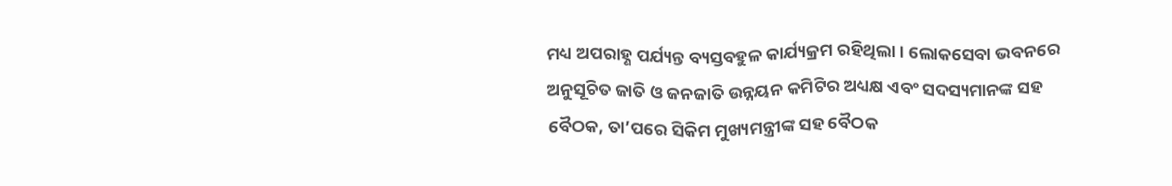ମଧ୍ୟ ଅପରାହ୍ଣ ପର୍ଯ୍ୟନ୍ତ ବ୍ୟସ୍ତବହୁଳ କାର୍ଯ୍ୟକ୍ରମ ରହିଥିଲା। ଲୋକସେବା ଭବନରେ ଅନୁସୂଚିତ ଜାତି ଓ ଜନଜାତି ଉନ୍ନୟନ କମିଟିର ଅଧ୍ୟକ୍ଷ ଏବଂ ସଦସ୍ୟମାନଙ୍କ ସହ ବୈଠକ, ତା’ପରେ ସିକିମ ମୁଖ୍ୟମନ୍ତ୍ରୀଙ୍କ ସହ ବୈଠକ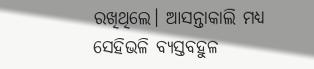ରଖିଥିଲେ। ଆସନ୍ତାକାଲି ମଧ୍ୟ ସେହିଭଳି ବ୍ୟସ୍ତବହୁଳ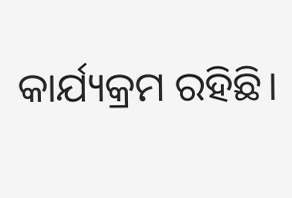କାର୍ଯ୍ୟକ୍ରମ ରହିଛି।